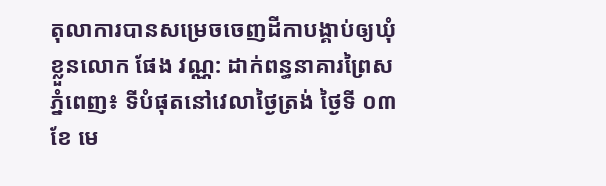តុលាការបានសម្រេចចេញដីកាបង្គាប់ឲ្យឃុំខ្លួនលោក ផែង វណ្ណ: ដាក់ពន្ធនាគារព្រៃស
ភ្នំពេញ៖ ទីបំផុតនៅវេលាថ្ងៃត្រង់ ថ្ងៃទី ០៣ ខែ មេ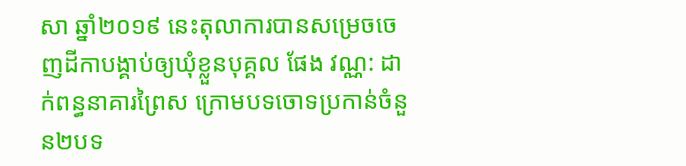សា ឆ្នាំ២០១៩ នេះតុលាការបានសម្រេចចេញដីកាបង្គាប់ឲ្យឃុំខ្លួនបុគ្គល ផែង វណ្ណ: ដាក់ពន្ធនាគារព្រៃស ក្រោមបទចោទប្រកាន់ចំនួន២បទ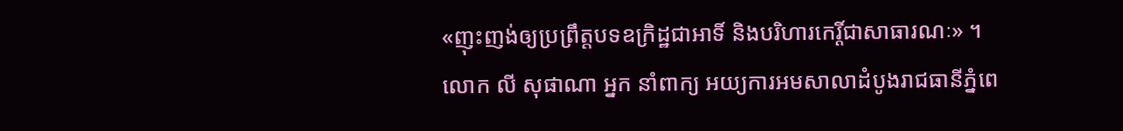«ញុះញង់ឲ្យប្រព្រឹត្តបទឧក្រិដ្ឋជាអាទិ៍ និងបរិហារកេរ្តិ៍ជាសាធារណៈ» ។
លោក លី សុផាណា អ្នក នាំពាក្យ អយ្យការអមសាលាដំបូងរាជធានីភ្នំពេ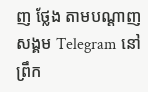ញ ថ្លែង តាមបណ្ដាញសង្គម Telegram នៅព្រឹក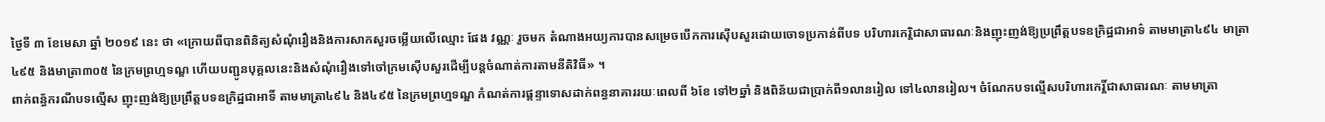ថ្ងៃទី ៣ ខែមេសា ឆ្នាំ ២០១៩ នេះ ថា «ក្រោយពីបានពិនិត្យសំណុំរឿងនិងការសាកសួរចម្លើយលើឈ្មោះ ផែង វណ្ណៈ រួចមក តំណាងអយ្យការបានសម្រេចបើកការស៊ើបសួរដោយចោទប្រកាន់ពីបទ បរិហារកេរ្តិជាសាធារណៈនិងញុះញង់ឱ្យប្រព្រឹត្តបទឧក្រិដ្ឋជាអាទ៌ តាមមាត្រា៤៩៤ មាត្រា៤៩៥ និងមាត្រា៣០៥ នៃក្រមព្រហ្មទណ្ឌ ហើយបញ្ជូនបុគ្គលនេះនិងសំណុំរឿងទៅចៅក្រមស៊ើបសួរដើម្បីបន្តចំណាត់ការតាមនីតិវិធី» ។
ពាក់ពន្ធ័ករណីបទល្មើស ញុះញង់ឱ្យប្រព្រឹត្តបទឧក្រិដ្ឋជាអាទិ៍ តាមមាត្រា៤៩៤ និង៤៩៥ នៃក្រមព្រហ្មទណ្ឌ កំណត់ការផ្តន្ទាទោសដាក់ពន្ធនាគាររយៈពេលពី ៦ខែ ទៅ២ឆ្នាំ និងពិន័យជាប្រាក់ពី១លានរៀល ទៅ៤លានរៀល។ ចំណែកបទល្មើសបរិហារកេរ្តិ៍ជាសាធារណៈ តាមមាត្រា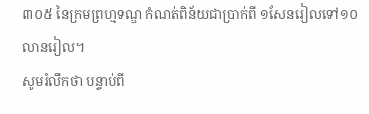៣០៥ នៃក្រមព្រហ្មទណ្ឌ កំណត់ពិន័យជាប្រាក់ពី ១សែនរៀលទៅ១០លានរៀល។
សូមរំលឹកថា បន្ទាប់ពី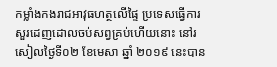កម្លាំងកងរាជអាវុធហត្ថលើផ្ទៃ ប្រទេសធ្វើការសួរដេញដោលចប់សព្វគ្រប់ហើយនោះ នៅរសៀលថ្ងៃទី០២ ខែមេសា ឆ្នាំ ២០១៩ នេះបាន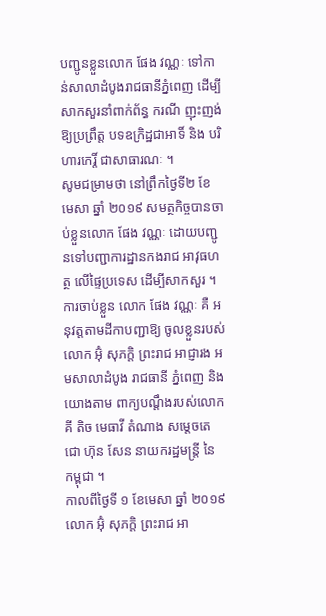បញ្ជូនខ្លួនលោក ផែង វណ្ណៈ ទៅកាន់សាលាដំបូងរាជធានីភ្នំពេញ ដើម្បីសាកសួរនាំពាក់ព័ន្ធ ករណី ញុះញង់ឱ្យប្រព្រឹត្ត បទឧក្រិដ្ឋជាអាទិ៍ និង បរិហារកេរ្តិ៍ ជាសាធារណៈ ។
សូមជម្រាមថា នៅព្រឹកថ្ងៃទី២ ខែ មេសា ឆ្នាំ ២០១៩ សមត្ថកិច្ចបានចាប់ខ្លួនលោក ផែង វណ្ណៈ ដោយបញ្ជូនទៅបញ្ជាការដ្ឋានកងរាជ អាវុធហត្ថ លើផ្ទៃប្រទេស ដេីម្បីសាកសួរ ។ ការចាប់ខ្លួន លោក ផែង វណ្ណៈ គឺ អនុវត្តតាមដីកាបញ្ជាឱ្យ ចូលខ្លួនរបស់លោក អ៊ុំ សុភក្តិ ព្រះរាជ អាជ្ញារង អមសាលាដំបូង រាជធានី ភ្នំពេញ និង យោងតាម ពាក្យបណ្តឹងរបស់លោក គី តិច មេធាវី តំណាង សម្តេចតេជោ ហ៊ុន សែន នាយករដ្ឋមន្ត្រី នៃ កម្ពុជា ។
កាលពីថ្ងៃទី ១ ខែមេសា ឆ្នាំ ២០១៩ លោក អ៊ុំ សុភក្តិ ព្រះរាជ អា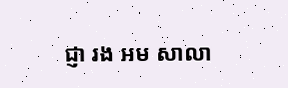ជ្ញា រង អម សាលា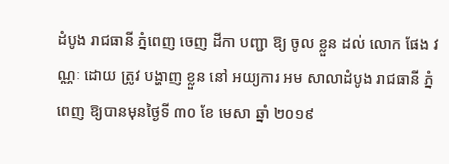ដំបូង រាជធានី ភ្នំពេញ ចេញ ដីកា បញ្ជា ឱ្យ ចូល ខ្លួន ដល់ លោក ផែង វណ្ណៈ ដោយ ត្រូវ បង្ហាញ ខ្លួន នៅ អយ្យការ អម សាលាដំបូង រាជធានី ភ្នំពេញ ឱ្យបានមុនថ្ងៃទី ៣០ ខែ មេសា ឆ្នាំ ២០១៩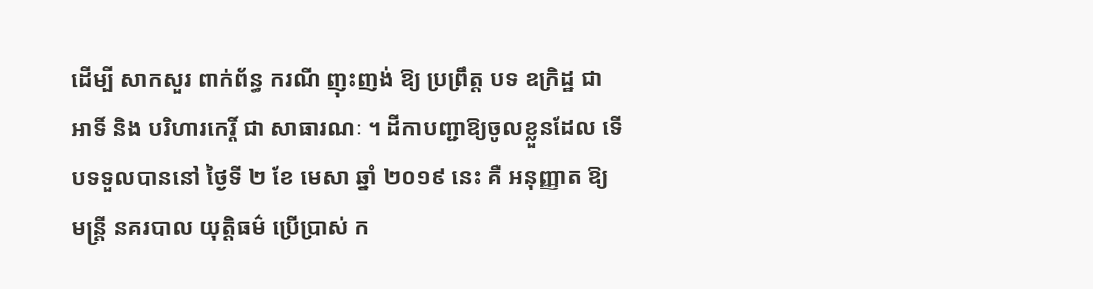ដេីម្បី សាកសួរ ពាក់ព័ន្ធ ករណី ញុះញង់ ឱ្យ ប្រព្រឹត្ត បទ ឧក្រិដ្ឋ ជា អាទិ៍ និង បរិហារកេរ្តិ៍ ជា សាធារណៈ ។ ដីកាបញ្ជាឱ្យចូលខ្លួនដែល ទេីបទទួលបាននៅ ថ្ងៃទី ២ ខែ មេសា ឆ្នាំ ២០១៩ នេះ គឺ អនុញ្ញាត ឱ្យ មន្ត្រី នគរបាល យុត្តិធម៌ ប្រេីប្រាស់ ក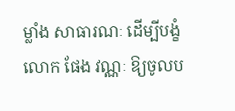ម្លាំង សាធារណៈ ដេីម្បីបង្ខំលោក ផែង វណ្ណៈ ឱ្យចូលប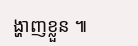ង្ហាញខ្លួន ៕